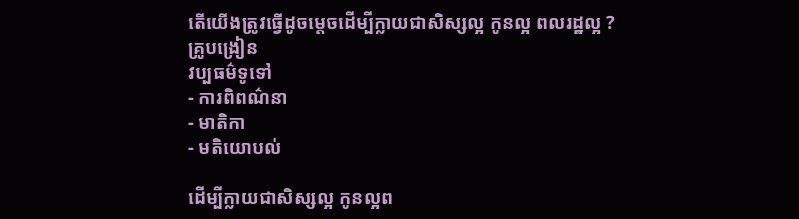តើយើងត្រូវធ្វើដូចម្តេចដើម្បីក្លាយជាសិស្សល្អ កូនល្អ ពលរដ្ឋល្អ ?
គ្រូបង្រៀន
វប្បធម៌ទូទៅ
- ការពិពណ៌នា
- មាតិកា
- មតិយោបល់

ដើម្បីក្លាយជាសិស្សល្អ កូនល្អព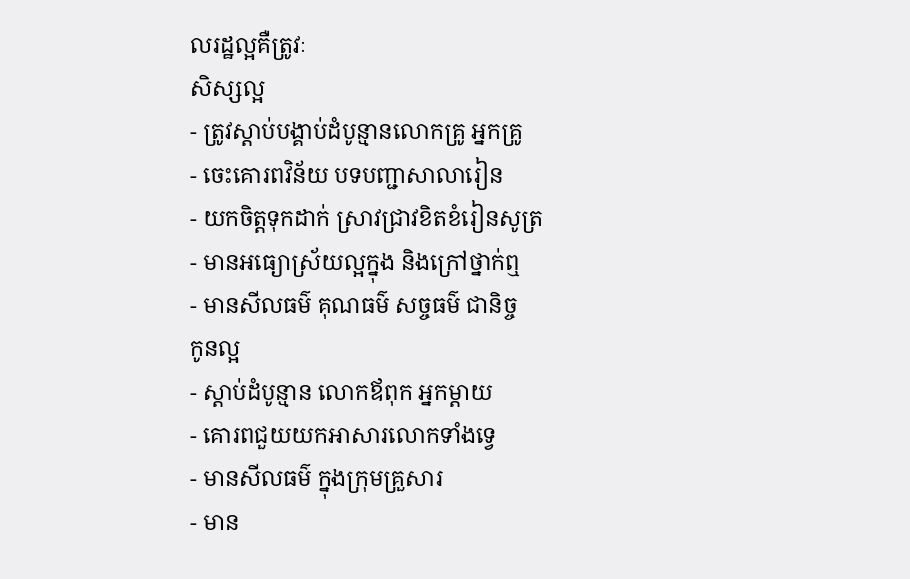លរដ្ឋល្អគឺត្រូវៈ
សិស្សល្អ
- ត្រូវស្តាប់បង្គាប់ដំបូន្មានលោកគ្រូ អ្នកគ្រូ
- ចេះគោរពវិន័យ បទបញ្ជាសាលារៀន
- យកចិត្តទុកដាក់ ស្រាវជ្រាវខិតខំរៀនសូត្រ
- មានអធ្យោស្រ័យល្អក្នុង និងក្រៅថ្នាក់ឮ
- មានសីលធម៌ គុណធម៌ សច្ចធម៌ ជានិច្ច
កូនល្អ
- ស្តាប់ដំបូន្មាន លោកឪពុក អ្នកម្តាយ
- គោរពជួយយកអាសារលោកទាំងទ្វេ
- មានសីលធម៌ ក្នុងក្រុមគ្រួសារ
- មាន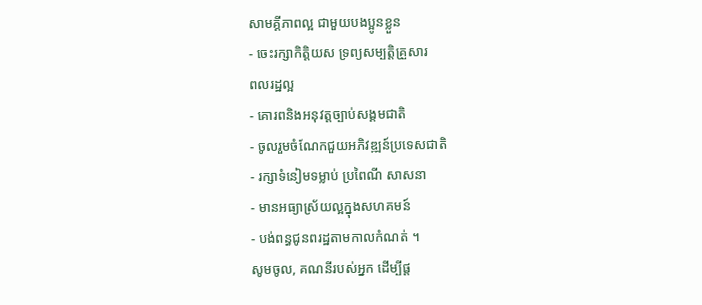សាមគ្គីភាពល្អ ជាមួយបងប្អូនខ្លួន
- ចេះរក្សាកិត្តិយស ទ្រព្យសម្បត្តិគ្រួសារ
ពលរដ្ឋល្អ
- គោរពនិងអនុវត្តច្បាប់សង្គមជាតិ
- ចូលរួមចំណែកជួយអភិវឌ្ឍន៍ប្រទេសជាតិ
- រក្សាទំនៀមទម្លាប់ ប្រពៃណី សាសនា
- មានអធ្យាស្រ័យល្អក្នុងសហគមន៍
- បង់ពន្ធជូនពរដ្ឋតាមកាលកំណត់ ។
សូមចូល, គណនីរបស់អ្នក ដើម្បីផ្ត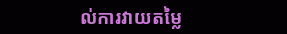ល់ការវាយតម្លៃ